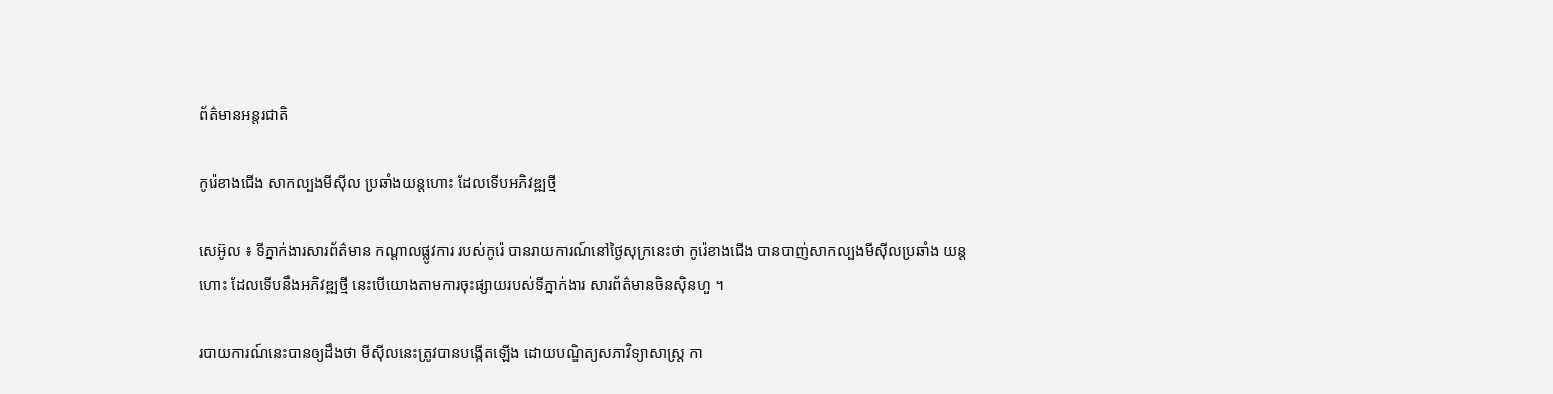ព័ត៌មានអន្តរជាតិ

កូរ៉េខាងជើង សាកល្បងមីស៊ីល ប្រឆាំងយន្ដហោះ ដែលទើបអភិវឌ្ឍថ្មី

សេអ៊ូល ៖ ទីភ្នាក់ងារសារព័ត៌មាន កណ្តាលផ្លូវការ របស់កូរ៉េ បានរាយការណ៍នៅថ្ងៃសុក្រនេះថា កូរ៉េខាងជើង បានបាញ់សាកល្បងមីស៊ីលប្រឆាំង យន្តហោះ ដែលទើបនឹងអភិវឌ្ឍថ្មី នេះបើយោងតាមការចុះផ្សាយរបស់ទីភ្នាក់ងារ សារព័ត៌មានចិនស៊ិនហួ ។

របាយការណ៍នេះបានឲ្យដឹងថា មីស៊ីលនេះត្រូវបានបង្កើតឡើង ដោយបណ្ឌិត្យសភាវិទ្យាសាស្ត្រ កា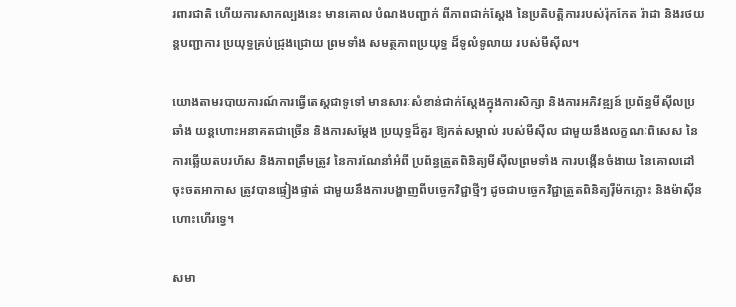រពារជាតិ ហើយការសាកល្បងនេះ មានគោល បំណងបញ្ជាក់ ពីភាពជាក់ស្តែង នៃប្រតិបត្តិការរបស់រ៉ុកកែត រ៉ាដា និងរថយន្តបញ្ជាការ ប្រយុទ្ធគ្រប់ជ្រុងជ្រោយ ព្រមទាំង សមត្ថភាពប្រយុទ្ធ ដ៏ទូលំទូលាយ របស់មីស៊ីល។

យោងតាមរបាយការណ៍ការធ្វើតេស្តជាទូទៅ មានសារៈសំខាន់ជាក់ស្តែងក្នុងការសិក្សា និងការអភិវឌ្ឍន៍ ប្រព័ន្ធមីស៊ីលប្រឆាំង យន្តហោះអនាគតជាច្រើន និងការសម្តែង ប្រយុទ្ធដ៏គួរ ឱ្យកត់សម្គាល់ របស់មីស៊ីល ជាមួយនឹងលក្ខណៈពិសេស នៃការឆ្លើយតបរហ័ស និងភាពត្រឹមត្រូវ នៃការណែនាំអំពី ប្រព័ន្ធត្រួតពិនិត្យមីស៊ីលព្រមទាំង ការបង្កើនចំងាយ នៃគោលដៅចុះចតអាកាស ត្រូវបានផ្ទៀងផ្ទាត់ ជាមួយនឹងការបង្ហាញពីបច្ចេកវិជ្ជាថ្មីៗ ដូចជាបច្ចេកវិជ្ជាត្រួតពិនិត្យរ៉ឺម៉កភ្លោះ និងម៉ាស៊ីនហោះហើរទ្វេ។

សមា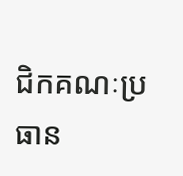ជិកគណៈប្រធាន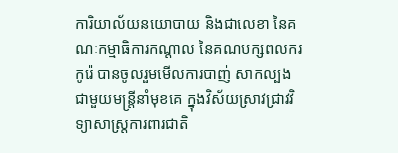ការិយាល័យនយោបាយ និងជាលេខា នៃគណៈកម្មាធិការកណ្តាល នៃគណបក្សពលករកូរ៉េ បានចូលរួមមើលការបាញ់ សាកល្បងជាមួយមន្រ្តីនាំមុខគេ ក្នុងវិស័យស្រាវជ្រាវវិទ្យាសាស្ត្រការពារជាតិ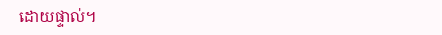ដោយផ្ទាល់។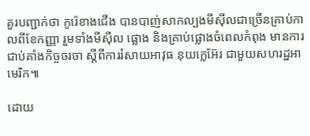គួរបញ្ជាក់ថា កូរ៉េខាងជើង បានបាញ់សាកល្បងមីស៊ីលជាច្រើនគ្រាប់កាលពីខែកញ្ញា រួមទាំងមីស៊ីល ផ្លោង និងគ្រាប់ផ្លោងចំពេលកំពុង មានការជាប់គាំងកិច្ចចរចា ស្តីពីការរំសាយអាវុធ នុយក្លេអ៊ែរ ជាមួយសហរដ្ឋអាមេរិក៕

ដោយ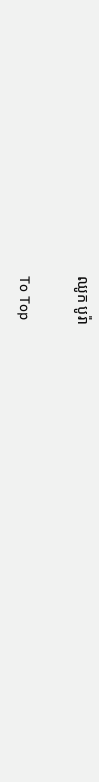ឈូក បូរ៉ា

To Top